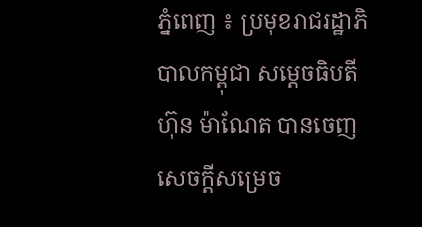ភ្នំពេញ ៖ ប្រមុខរាជរដ្ឋាភិបាលកម្ពុជា សម្ដេចធិបតី ហ៊ុន ម៉ាណែត បានចេញសេចក្ដីសម្រេច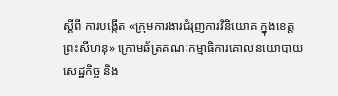ស្ដីពី ការបង្កើត «ក្រុមការងារជំរុញការវិនិយោគ ក្នុងខេត្តព្រះសីហនុ» ក្រោមឆ័ត្រគណៈកម្មាធិការគោលនយោបាយសេដ្ឋកិច្ច និង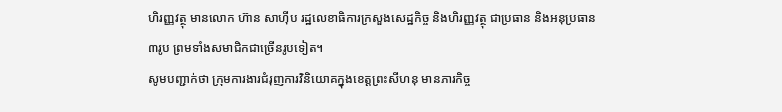ហិរញ្ញវត្ថុ មានលោក ហ៊ាន សាហ៊ីប រដ្ឋលេខាធិការក្រសួងសេដ្ឋកិច្ច និងហិរញ្ញវត្ថុ ជាប្រធាន និងអនុប្រធាន ៣រូប ព្រមទាំងសមាជិកជាច្រើនរូបទៀត។
សូមបញ្ជាក់ថា ក្រុមការងារជំរុញការវិនិយោគក្នុងខេត្តព្រះសីហនុ មានភារកិច្ច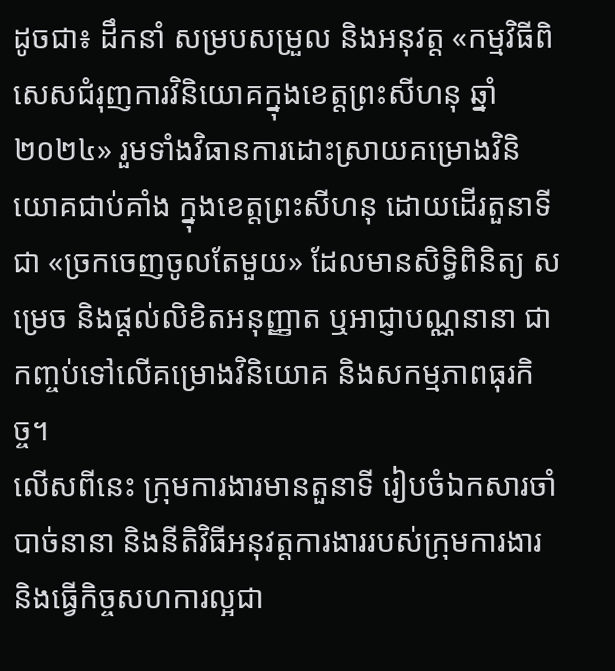ដូចជា៖ ដឹកនាំ សម្របសម្រួល និងអនុវត្ត «កម្មវិធីពិសេសជំរុញការវិនិយោគក្នុងខេត្តព្រះសីហនុ ឆ្នាំ២០២៤» រួមទាំងវិធានការដោះស្រាយគម្រោងវិនិយោគជាប់គាំង ក្នុងខេត្តព្រះសីហនុ ដោយដើរតួនាទីជា «ច្រកចេញចូលតែមួយ» ដែលមានសិទ្ធិពិនិត្យ សម្រេច និងផ្តល់លិខិតអនុញ្ញាត ឬអាជ្ញាបណ្ណនានា ជាកញ្ចប់ទៅលើគម្រោងវិនិយោគ និងសកម្មភាពធុរកិច្ច។
លើសពីនេះ ក្រុមការងារមានតួនាទី រៀបចំឯកសារចាំបាច់នានា និងនីតិវិធីអនុវត្តការងាររបស់ក្រុមការងារ និងធ្វើកិច្ចសហការល្អជា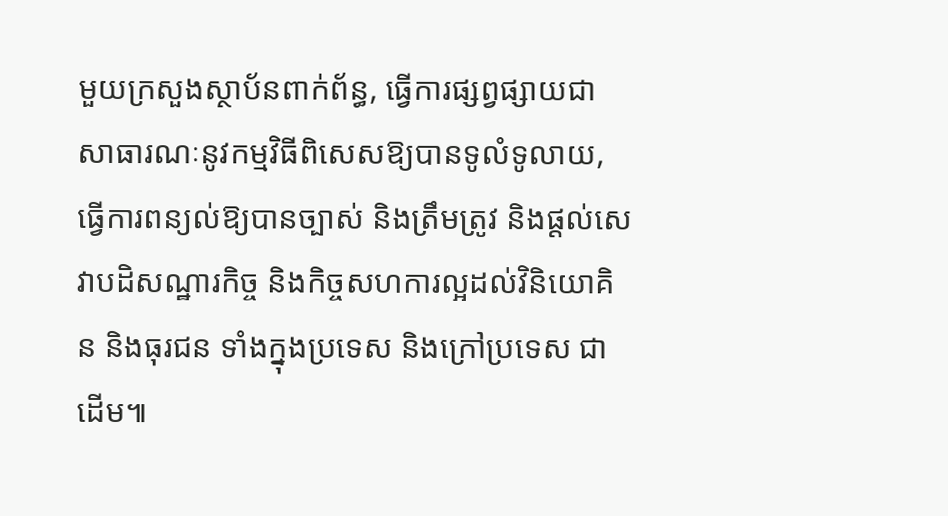មួយក្រសួងស្ថាប័នពាក់ព័ន្ធ, ធ្វើការផ្សព្វផ្សាយជាសាធារណៈនូវកម្មវិធីពិសេសឱ្យបានទូលំទូលាយ, ធ្វើការពន្យល់ឱ្យបានច្បាស់ និងត្រឹមត្រូវ និងផ្តល់សេវាបដិសណ្ឋារកិច្ច និងកិច្ចសហការល្អដល់វិនិយោគិន និងធុរជន ទាំងក្នុងប្រទេស និងក្រៅប្រទេស ជាដើម៕